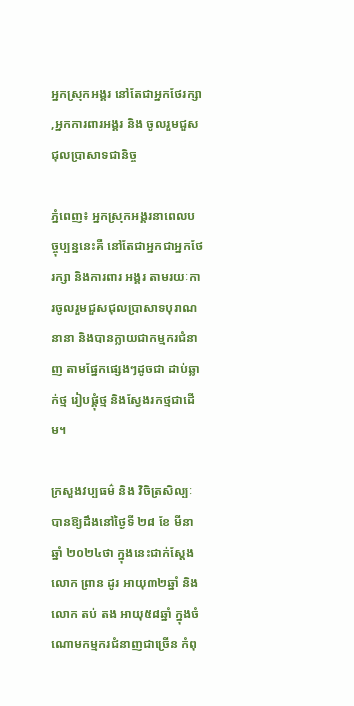អ្នកស្រុកអង្គរ នៅតែជាអ្នកថែរក្សា ,អ្នកការពារអង្គរ និង ចូលរួមជួសជុលប្រាសាទជានិច្ច

ភ្នំពេញ៖ អ្នកស្រុកអង្គរនាពេលបច្ចុប្បន្ននេះគឺ នៅតែជាអ្នកជាអ្នកថែរក្សា និងការពារ អង្គរ តាមរយៈការចូលរួមជួសជុលប្រាសាទបុរាណនានា និងបានក្លាយជាកម្មករជំនាញ តាមផ្នែកផ្សេងៗដូចជា ដាប់ឆ្លាក់ថ្ម រៀបផ្គុំថ្ម និងស្វែងរកថ្មជាដើម។

ក្រសួងវប្បធម៌ និង វិចិត្រសិល្បៈបានឱ្យដឹងនៅថ្ងៃទី ២៨ ខែ មីនាឆ្នាំ ២០២៤ថា ក្នុងនេះជាក់ស្តែង លោក ព្រាន ដូរ អាយុ៣២ឆ្នាំ និងលោក តប់ តង អាយុ៥៨ឆ្នាំ ក្នុងចំណោមកម្មករជំនាញជាច្រើន កំពុ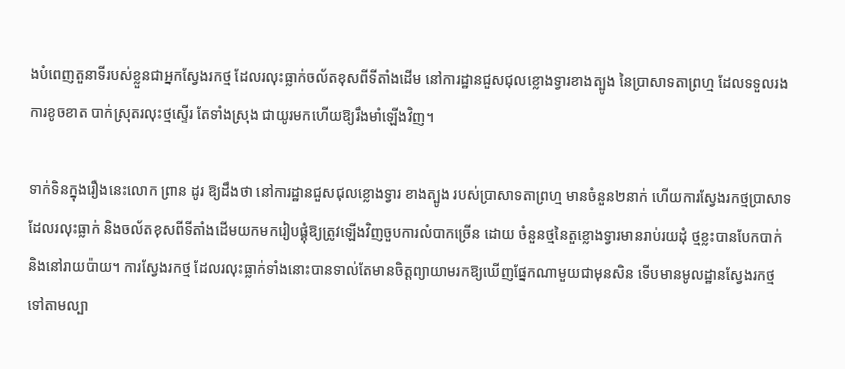ងបំពេញតួនាទីរបស់ខ្លួនជាអ្នកស្វែងរកថ្ម ដែលរលុះធ្លាក់ចល័តខុសពីទីតាំងដើម នៅការដ្ឋានជួសជុលខ្លោងទ្វារខាងត្បូង នៃប្រាសាទតាព្រហ្ម ដែលទទួលរងការខូចខាត បាក់ស្រុតរលុះថ្មស្ទើរ តែទាំងស្រុង ជាយូរមកហើយឱ្យរឹងមាំឡើងវិញ។

ទាក់ទិនក្នុងរឿងនេះលោក ព្រាន ដូរ ឱ្យដឹងថា នៅការដ្ឋានជួសជុលខ្លោងទ្វារ ខាងត្បូង របស់ប្រាសាទតាព្រហ្ម មានចំនួន២នាក់ ហើយការស្វែងរកថ្មប្រាសាទដែលរលុះធ្លាក់ និងចល័តខុសពីទីតាំងដើមយកមករៀបផ្គុំឱ្យត្រូវឡើងវិញចួបការលំបាកច្រើន ដោយ ចំនួនថ្មនៃតួខ្លោងទ្វារមានរាប់រយដុំ ថ្មខ្លះបានបែកបាក់ និងនៅរាយប៉ាយ។ ការស្វែងរកថ្ម ដែលរលុះធ្លាក់ទាំងនោះបានទាល់តែមានចិត្តព្យាយាមរកឱ្យឃើញផ្នែកណាមួយជាមុនសិន ទើបមានមូលដ្ឋានស្វែងរកថ្មទៅតាមល្បា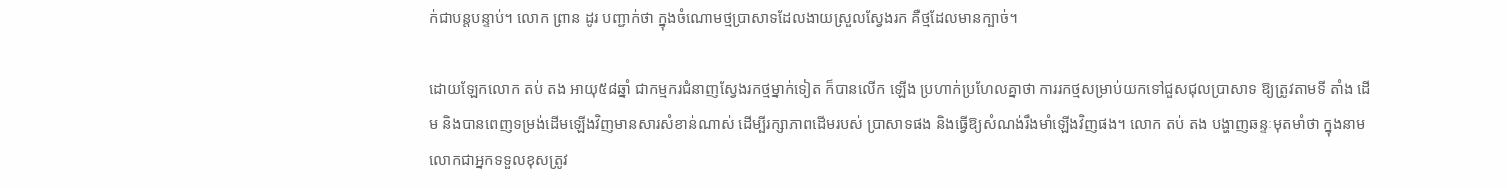ក់ជាបន្តបន្ទាប់។ លោក ព្រាន ដូរ បញ្ជាក់ថា ក្នុងចំណោមថ្មប្រាសាទដែលងាយស្រួលស្វែងរក គឺថ្មដែលមានក្បាច់។

ដោយឡែកលោក តប់ តង អាយុ៥៨ឆ្នាំ ជាកម្មករជំនាញស្វែងរកថ្មម្នាក់ទៀត ក៏បានលើក ឡើង ប្រហាក់ប្រហែលគ្នាថា ការរកថ្មសម្រាប់យកទៅជួសជុលប្រាសាទ ឱ្យត្រូវតាមទី តាំង ដើម និងបានពេញទម្រង់ដើមឡើងវិញមានសារសំខាន់ណាស់ ដើម្បីរក្សាភាពដើមរបស់ ប្រាសាទផង និងធ្វើឱ្យសំណង់រឹងមាំឡើងវិញផង។ លោក តប់ តង បង្ហាញឆន្ទៈមុតមាំថា ក្នុងនាមលោកជាអ្នកទទួលខុសត្រូវ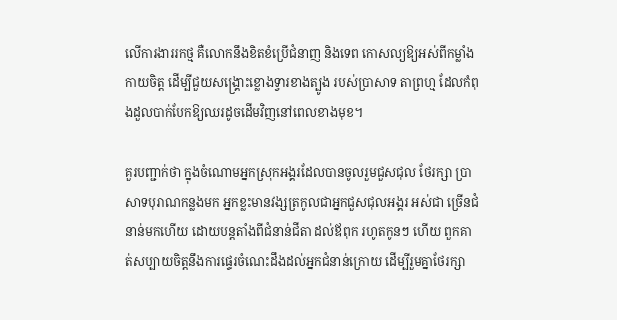លើការងាររកថ្ម គឺលោកនឹងខិតខំប្រើជំនាញ និងទេព កោសល្យឱ្យអស់ពីកម្លាំងកាយចិត្ត ដើម្បីជួយសង្គ្រោះខ្លោងទ្វារខាងត្បូង របស់ប្រាសាទ តាព្រហ្ម ដែលកំពុងដួលបាក់បែកឱ្យឈរដូចដើមវិញនៅពេលខាងមុខ។

គួរបញ្ជាក់ថា ក្នុងចំណោមអ្នកស្រុកអង្គរដែលបានចូលរួមជួសជុល ថែរក្សា ប្រាសាទបុរាណកន្លងមក អ្នកខ្លះមានវង្សត្រកូលជាអ្នកជួសជុលអង្គរ អស់ជា ច្រើនជំនាន់មកហើយ ដោយបន្តតាំងពីជំនាន់ជីតា ដល់ឪពុក រហូតកូនៗ ហើយ ពួកគាត់សប្បាយចិត្តនឹងការផ្ទេរចំណេះដឹងដល់អ្នកជំនាន់ក្រោយ ដើម្បីរួមគ្នាថែរក្សា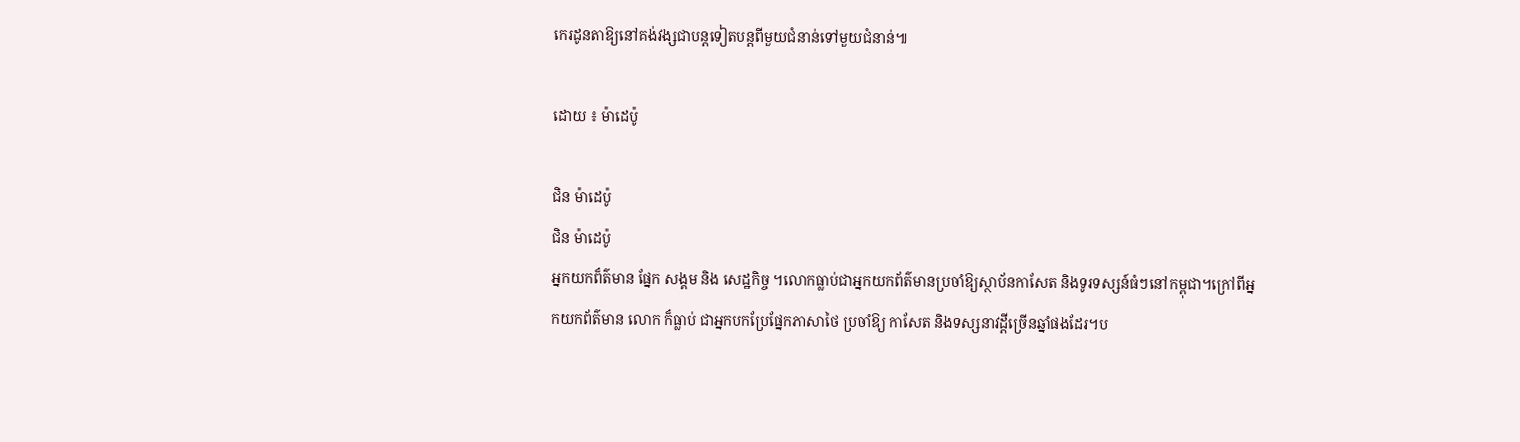កេរដូនតាឱ្យនៅគង់វង្សជាបន្តទៀតបន្តពីមួយជំនាន់ទៅមួយជំនាន់៕

ដោយ ៖ ម៉ាដេប៉ូ

ជិន ម៉ាដេប៉ូ
ជិន ម៉ាដេប៉ូ
អ្នកយកព៏ត៌មាន ផ្នែក សង្គម និង សេដ្ឋកិច្ច ។លោកធ្លាប់ជាអ្នកយកព័ត៌មានប្រចាំឱ្យស្ថាប័នកាសែត និងទូរទស្សន៍ធំៗនៅកម្ពុជា។ក្រៅពីអ្នកយកព័ត៌មាន លោក ក៏ធ្លាប់ ជាអ្នកបកប្រែផ្នែកភាសាថៃ ប្រចាំឱ្យ កាសែត និងទស្សនាវដ្តីច្រើនឆ្នាំផងដែរ។ប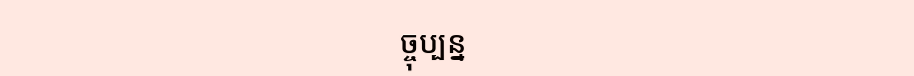ច្ចុប្បន្ន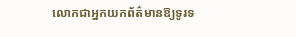លោកជាអ្នកយកព័ត៌មានឱ្យទូរទ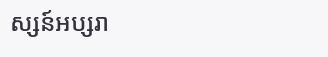ស្សន៍អប្សរា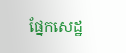ផ្នែកសេដ្ឋ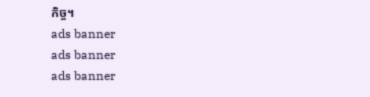កិច្ច។
ads banner
ads banner
ads banner